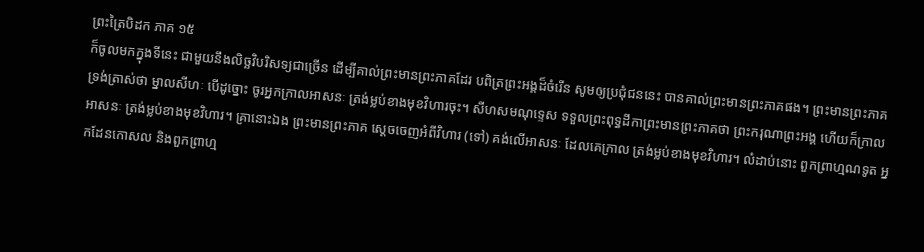ព្រះត្រៃបិដក ភាគ ១៥
ក៏ចូលមកក្នុងទីនេះ ជាមួយនឹងលិច្ឆវិបរិសទ្យជាច្រើន ដើម្បីគាល់ព្រះមានព្រះភាគដែរ បពិត្រព្រះអង្គដ៏ចំរើន សូមឲ្យប្រជុំជននេះ បានគាល់ព្រះមានព្រះភាគផង។ ព្រះមានព្រះភាគ ទ្រង់ត្រាស់ថា ម្នាលសីហៈ បើដូច្នោះ ចូរអ្នកក្រាលអាសនៈ ត្រង់ម្លប់ខាងមុខវិហារចុះ។ សីហសមណុទ្ទេស ទទួលព្រះពុទ្ធដីកាព្រះមានព្រះភាគថា ព្រះករុណាព្រះអង្គ ហើយក៏ក្រាលអាសនៈ ត្រង់ម្លប់ខាងមុខវិហារ។ គ្រានោះឯង ព្រះមានព្រះភាគ ស្តេចចេញអំពីវិហារ (ទៅ) គង់លើអាសនៈ ដែលគេក្រាល ត្រង់ម្លប់ខាងមុខវិហារ។ លំដាប់នោះ ពួកព្រាហ្មណទូត អ្នកដែនកោសល និងពួកព្រាហ្ម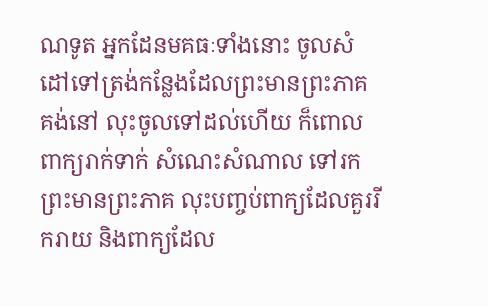ណទូត អ្នកដែនមគធៈទាំងនោះ ចូលសំដៅទៅត្រង់កន្លែងដែលព្រះមានព្រះភាគគង់នៅ លុះចូលទៅដល់ហើយ ក៏ពោលពាក្យរាក់ទាក់ សំណេះសំណាល ទៅរកព្រះមានព្រះភាគ លុះបញ្ចប់ពាក្យដែលគួររីករាយ និងពាក្យដែល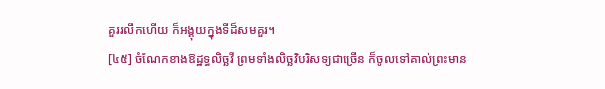គួររលឹកហើយ ក៏អង្គុយក្នុងទីដ៏សមគួរ។
[៤៥] ចំណែកខាងឱដ្ឋទ្ធលិច្ឆវី ព្រមទាំងលិច្ឆវិបរិសទ្យជាច្រើន ក៏ចូលទៅគាល់ព្រះមាន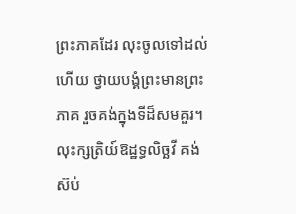ព្រះភាគដែរ លុះចូលទៅដល់ហើយ ថ្វាយបង្គំព្រះមានព្រះភាគ រួចគង់ក្នុងទីដ៏សមគួរ។ លុះក្សត្រិយ៍ឱដ្ឋទ្ធលិច្ឆវី គង់ស៊ប់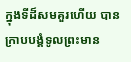ក្នុងទីដ៏សមគួរហើយ បានក្រាបបង្គំទូលព្រះមាន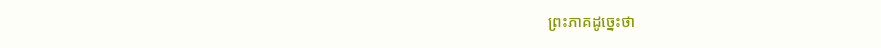ព្រះភាគដូច្នេះថា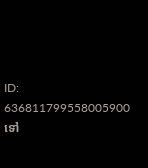ID: 636811799558005900
ទៅ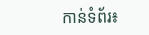កាន់ទំព័រ៖